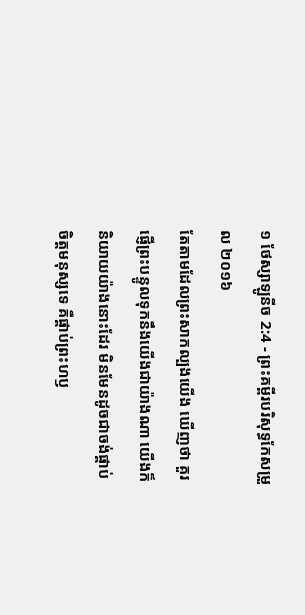១ ថែស្សាឡូនីច 2:4 - ព្រះគម្ពីរបរិសុទ្ធកែសម្រួល ២០១៦
តែតាមដែលព្រះសាកល្បងយើង ឃើញថា គួរផ្ញើព្រះបន្ទូលទុកនឹងយើងជាយ៉ាងណា យើងក៏និយាយយ៉ាងនោះដែរ មិនមែនដូចជាចង់ផ្គាប់ចិត្តមនុស្សទេ គឺផ្គាប់ព្រះហឫ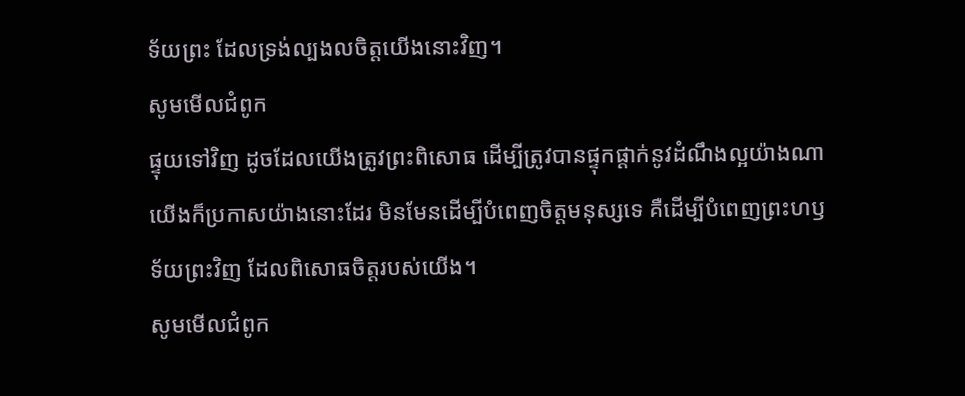ទ័យព្រះ ដែលទ្រង់ល្បងលចិត្តយើងនោះវិញ។
សូមមើលជំពូក
ផ្ទុយទៅវិញ ដូចដែលយើងត្រូវព្រះពិសោធ ដើម្បីត្រូវបានផ្ទុកផ្ដាក់នូវដំណឹងល្អយ៉ាងណា យើងក៏ប្រកាសយ៉ាងនោះដែរ មិនមែនដើម្បីបំពេញចិត្តមនុស្សទេ គឺដើម្បីបំពេញព្រះហឫទ័យព្រះវិញ ដែលពិសោធចិត្តរបស់យើង។
សូមមើលជំពូក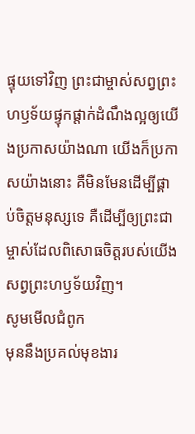ផ្ទុយទៅវិញ ព្រះជាម្ចាស់សព្វព្រះហឫទ័យផ្ទុកផ្ដាក់ដំណឹងល្អឲ្យយើងប្រកាសយ៉ាងណា យើងក៏ប្រកាសយ៉ាងនោះ គឺមិនមែនដើម្បីផ្គាប់ចិត្ដមនុស្សទេ គឺដើម្បីឲ្យព្រះជាម្ចាស់ដែលពិសោធចិត្ដរបស់យើងសព្វព្រះហឫទ័យវិញ។
សូមមើលជំពូក
មុននឹងប្រគល់មុខងារ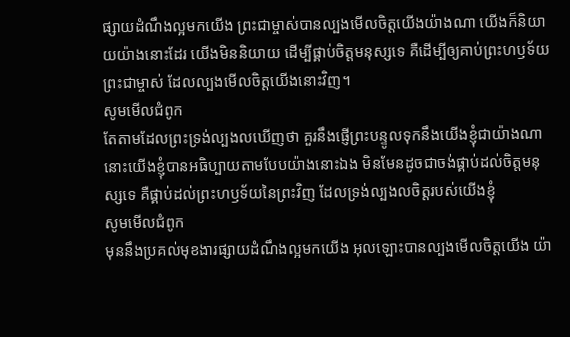ផ្សាយដំណឹងល្អមកយើង ព្រះជាម្ចាស់បានល្បងមើលចិត្តយើងយ៉ាងណា យើងក៏និយាយយ៉ាងនោះដែរ យើងមិននិយាយ ដើម្បីផ្គាប់ចិត្តមនុស្សទេ គឺដើម្បីឲ្យគាប់ព្រះហឫទ័យព្រះជាម្ចាស់ ដែលល្បងមើលចិត្តយើងនោះវិញ។
សូមមើលជំពូក
តែតាមដែលព្រះទ្រង់ល្បងលឃើញថា គួរនឹងផ្ញើព្រះបន្ទូលទុកនឹងយើងខ្ញុំជាយ៉ាងណា នោះយើងខ្ញុំបានអធិប្បាយតាមបែបយ៉ាងនោះឯង មិនមែនដូចជាចង់ផ្គាប់ដល់ចិត្តមនុស្សទេ គឺផ្គាប់ដល់ព្រះហឫទ័យនៃព្រះវិញ ដែលទ្រង់ល្បងលចិត្តរបស់យើងខ្ញុំ
សូមមើលជំពូក
មុននឹងប្រគល់មុខងារផ្សាយដំណឹងល្អមកយើង អុលឡោះបានល្បងមើលចិត្ដយើង យ៉ា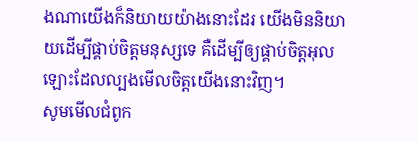ងណាយើងក៏និយាយយ៉ាងនោះដែរ យើងមិននិយាយដើម្បីផ្គាប់ចិត្ដមនុស្សទេ គឺដើម្បីឲ្យផ្គាប់ចិត្តអុលឡោះដែលល្បងមើលចិត្ដយើងនោះវិញ។
សូមមើលជំពូក